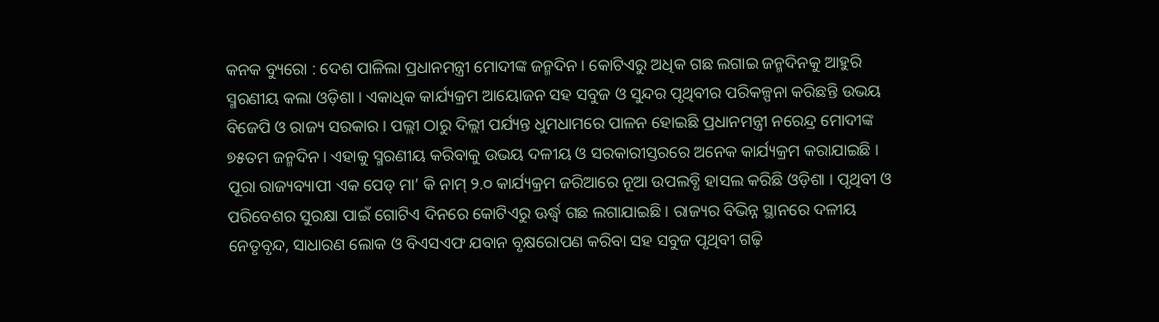କନକ ବ୍ୟୁରୋ : ଦେଶ ପାଳିଲା ପ୍ରଧାନମନ୍ତ୍ରୀ ମୋଦୀଙ୍କ ଜନ୍ମଦିନ । କୋଟିଏରୁ ଅଧିକ ଗଛ ଲଗାଇ ଜନ୍ମଦିନକୁ ଆହୁରି ସ୍ମରଣୀୟ କଲା ଓଡ଼ିଶା । ଏକାଧିକ କାର୍ଯ୍ୟକ୍ରମ ଆୟୋଜନ ସହ ସବୁଜ ଓ ସୁନ୍ଦର ପୃଥିବୀର ପରିକଳ୍ପନା କରିଛନ୍ତି ଉଭୟ ବିଜେପି ଓ ରାଜ୍ୟ ସରକାର । ପଲ୍ଲୀ ଠାରୁ ଦିଲ୍ଲୀ ପର୍ଯ୍ୟନ୍ତ ଧୁମଧାମରେ ପାଳନ ହୋଇଛି ପ୍ରଧାନମନ୍ତ୍ରୀ ନରେନ୍ଦ୍ର ମୋଦୀଙ୍କ ୭୫ତମ ଜନ୍ମଦିନ । ଏହାକୁ ସ୍ମରଣୀୟ କରିବାକୁ ଉଭୟ ଦଳୀୟ ଓ ସରକାରୀସ୍ତରରେ ଅନେକ କାର୍ଯ୍ୟକ୍ରମ କରାଯାଇଛି । ପୂରା ରାଜ୍ୟବ୍ୟାପୀ ଏକ ପେଡ୍ ମା’ କି ନାମ୍ ୨.୦ କାର୍ଯ୍ୟକ୍ରମ ଜରିଆରେ ନୂଆ ଉପଲବ୍ଧି ହାସଲ କରିଛି ଓଡ଼ିଶା । ପୃଥିବୀ ଓ ପରିବେଶର ସୁରକ୍ଷା ପାଇଁ ଗୋଟିଏ ଦିନରେ କୋଟିଏରୁ ଊର୍ଦ୍ଧ୍ବ ଗଛ ଲଗାଯାଇଛି । ରାଜ୍ୟର ବିଭିନ୍ନ ସ୍ଥାନରେ ଦଳୀୟ ନେତୃବୃନ୍ଦ, ସାଧାରଣ ଲୋକ ଓ ବିଏସଏଫ ଯବାନ ବୃକ୍ଷରୋପଣ କରିବା ସହ ସବୁଜ ପୃଥିବୀ ଗଢ଼ି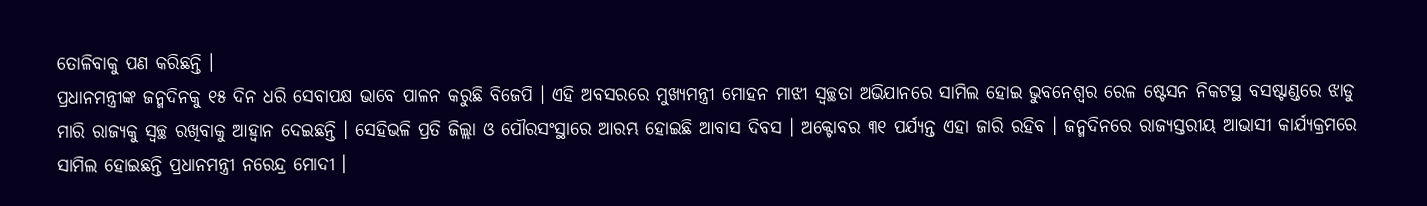ତୋଳିବାକୁ ପଣ କରିଛନ୍ତି ।
ପ୍ରଧାନମନ୍ତ୍ରୀଙ୍କ ଜନ୍ମଦିନକୁ ୧୫ ଦିନ ଧରି ସେବାପକ୍ଷ ଭାବେ ପାଳନ କରୁଛି ବିଜେପି । ଏହି ଅବସରରେ ମୁଖ୍ୟମନ୍ତ୍ରୀ ମୋହନ ମାଝୀ ସ୍ବଚ୍ଛତା ଅଭିଯାନରେ ସାମିଲ ହୋଇ ଭୁବନେଶ୍ବର ରେଳ ଷ୍ଟେସନ ନିକଟସ୍ଥ ବସଷ୍ଟାଣ୍ଡରେ ଝାଡୁ ମାରି ରାଜ୍ୟକୁ ସ୍ବଚ୍ଛ ରଖିବାକୁ ଆହ୍ବାନ ଦେଇଛନ୍ତି । ସେହିଭଳି ପ୍ରତି ଜିଲ୍ଲା ଓ ପୌରସଂସ୍ଥାରେ ଆରମ୍ଭ ହୋଇଛି ଆବାସ ଦିବସ । ଅକ୍ଟୋବର ୩୧ ପର୍ଯ୍ୟନ୍ତ ଏହା ଜାରି ରହିବ । ଜନ୍ମଦିନରେ ରାଜ୍ୟସ୍ତରୀୟ ଆଭାସୀ କାର୍ଯ୍ୟକ୍ରମରେ ସାମିଲ ହୋଇଛନ୍ତି ପ୍ରଧାନମନ୍ତ୍ରୀ ନରେନ୍ଦ୍ର ମୋଦୀ ।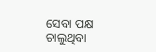ସେବା ପକ୍ଷ ଚାଲୁଥିବା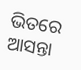ଭିତରେ ଆସନ୍ତା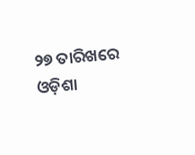୨୭ ତାରିଖରେ ଓଡ଼ିଶା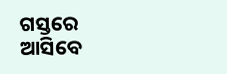ଗସ୍ତରେ ଆସିବେ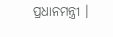ପ୍ରଧାନମନ୍ତ୍ରୀ ।